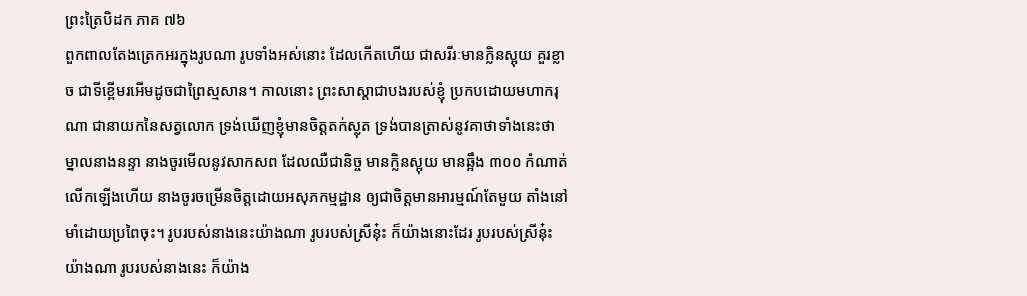ព្រះត្រៃបិដក ភាគ ៧៦
ពួកពាលតែងត្រេកអរក្នុងរូបណា រូបទាំងអស់នោះ ដែលកើតហើយ ជាសរីរៈមានក្លិនស្អុយ គួរខ្លាច ជាទីខ្ពើមរអើមដូចជាព្រៃស្មសាន។ កាលនោះ ព្រះសាស្ដាជាបងរបស់ខ្ញុំ ប្រកបដោយមហាករុណា ជានាយកនៃសត្វលោក ទ្រង់ឃើញខ្ញុំមានចិត្តតក់ស្លុត ទ្រង់បានត្រាស់នូវគាថាទាំងនេះថា ម្នាលនាងនន្ទា នាងចូរមើលនូវសាកសព ដែលឈឺជានិច្ច មានក្លិនស្អុយ មានឆ្អឹង ៣០០ កំណាត់លើកឡើងហើយ នាងចូរចម្រើនចិត្តដោយអសុភកម្មដ្ឋាន ឲ្យជាចិត្តមានអារម្មណ៍តែមួយ តាំងនៅមាំដោយប្រពៃចុះ។ រូបរបស់នាងនេះយ៉ាងណា រូបរបស់ស្រីនុ៎ះ ក៏យ៉ាងនោះដែរ រូបរបស់ស្រីនុ៎ះយ៉ាងណា រូបរបស់នាងនេះ ក៏យ៉ាង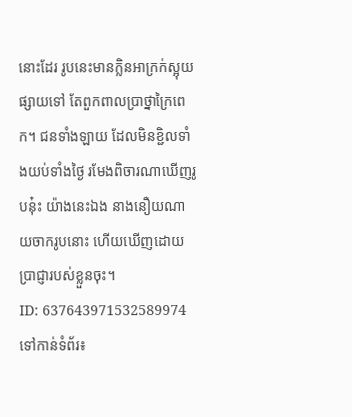នោះដែរ រូបនេះមានក្លិនអាក្រក់ស្អុយផ្សាយទៅ តែពួកពាលប្រាថ្នាក្រៃពេក។ ជនទាំងឡាយ ដែលមិនខ្ជិលទាំងយប់ទាំងថ្ងៃ រមែងពិចារណាឃើញរូបនុ៎ះ យ៉ាងនេះឯង នាងនឿយណាយចាករូបនោះ ហើយឃើញដោយប្រាជ្ញារបស់ខ្លួនចុះ។
ID: 637643971532589974
ទៅកាន់ទំព័រ៖